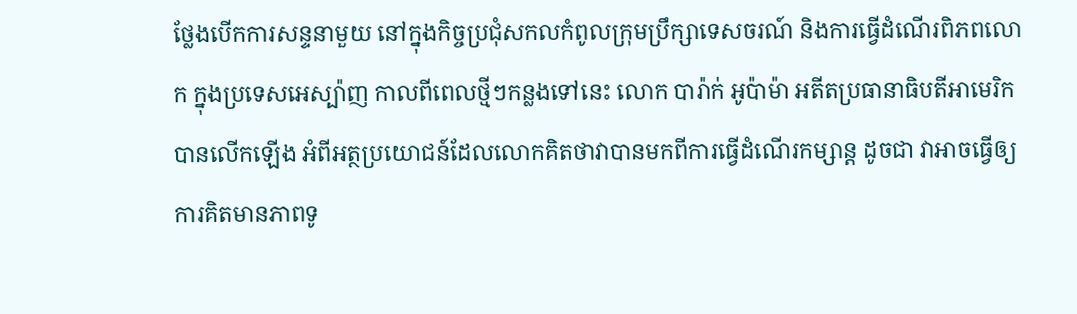ថ្លែងបើកការសន្ទនាមួយ នៅក្នុងកិច្ចប្រជុំសកលកំពូលក្រុមប្រឹក្សាទេសចរណ៍ និងការធ្វើដំណើរពិភពលោក ក្នុងប្រទេសអេស្ប៉ាញ កាលពីពេលថ្មីៗកន្លងទៅនេះ លោក បារ៉ាក់ អូប៉ាម៉ា អតីតប្រធានាធិបតីអាមេរិក បានលើកឡើង អំពីអត្ថប្រយោជន៍ដែលលោកគិតថាវាបានមកពីការធ្វើដំណើរកម្សាន្ដ ដូចជា វាអាចធ្វើឲ្យការគិតមានភាពទូ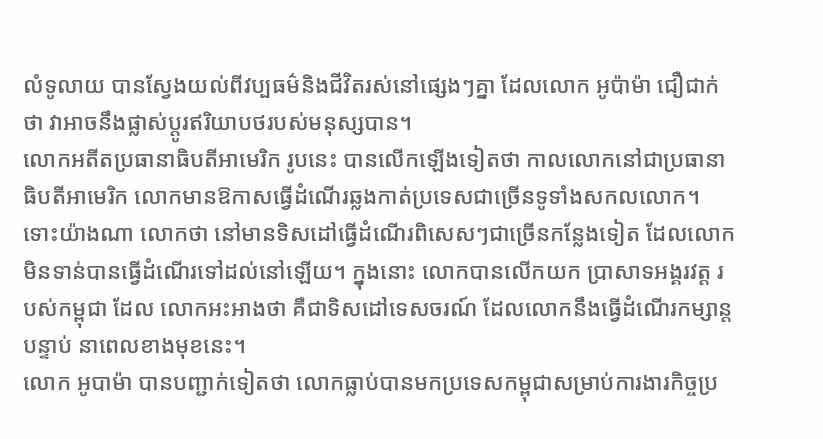លំទូលាយ បានស្វែងយល់ពីវប្បធម៌និងជីវិតរស់នៅផ្សេងៗគ្នា ដែលលោក អូប៉ាម៉ា ជឿជាក់ថា វាអាចនឹងផ្លាស់ប្ដូរឥរិយាបថរបស់មនុស្សបាន។
លោកអតីតប្រធានាធិបតីអាមេរិក រូបនេះ បានលើកឡើងទៀតថា កាលលោកនៅជាប្រធានាធិបតីអាមេរិក លោកមានឱកាសធ្វើដំណើរឆ្លងកាត់ប្រទេសជាច្រើនទូទាំងសកលលោក។ ទោះយ៉ាងណា លោកថា នៅមានទិសដៅធ្វើដំណើរពិសេសៗជាច្រើនកន្លែងទៀត ដែលលោកមិនទាន់បានធ្វើដំណើរទៅដល់នៅឡើយ។ ក្នុងនោះ លោកបានលើកយក ប្រាសាទអង្គរវត្ត របស់កម្ពុជា ដែល លោកអះអាងថា គឺជាទិសដៅទេសចរណ៍ ដែលលោកនឹងធ្វើដំណើរកម្សាន្ដបន្ទាប់ នាពេលខាងមុខនេះ។
លោក អូបាម៉ា បានបញ្ជាក់ទៀតថា លោកធ្លាប់បានមកប្រទេសកម្ពុជាសម្រាប់ការងារកិច្ចប្រ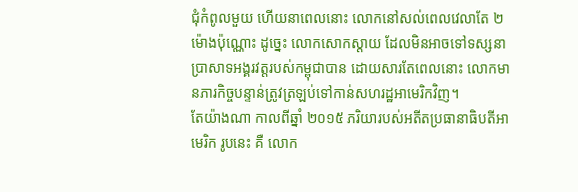ជុំកំពូលមួយ ហើយនាពេលនោះ លោកនៅសល់ពេលវេលាតែ ២ម៉ោងប៉ុណ្ណោះ ដូច្នេះ លោកសោកស្ដាយ ដែលមិនអាចទៅទស្សនាប្រាសាទអង្គរវត្តរបស់កម្ពុជាបាន ដោយសារតែពេលនោះ លោកមានភារកិច្ចបន្ទាន់ត្រូវត្រឡប់ទៅកាន់សហរដ្ឋអាមេរិកវិញ។
តែយ៉ាងណា កាលពីឆ្នាំ ២០១៥ ភរិយារបស់អតីតប្រធានាធិបតីអាមេរិក រូបនេះ គឺ លោក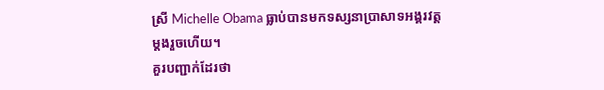ស្រី Michelle Obama ធ្លាប់បានមកទស្សនាប្រាសាទអង្គរវត្តម្ដងរួចហើយ។
គួរបញ្ជាក់ដែរថា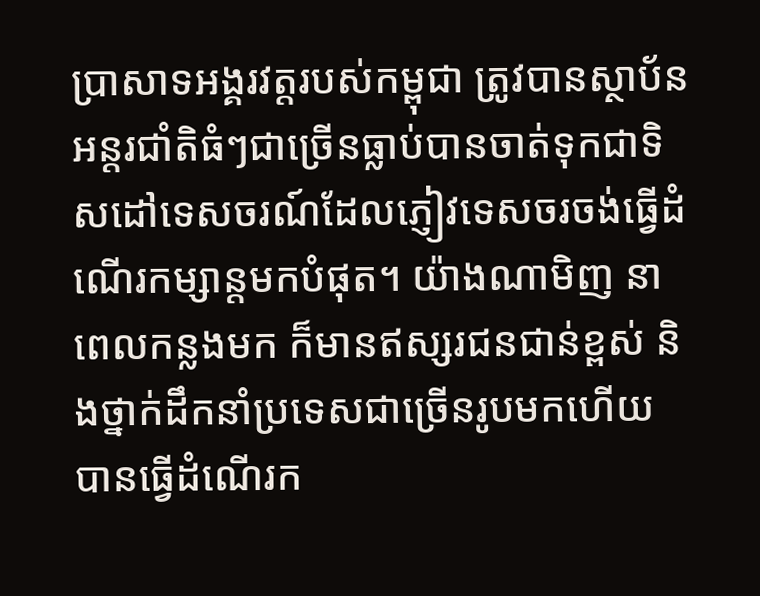ប្រាសាទអង្គរវត្តរបស់កម្ពុជា ត្រូវបានស្ថាប័នអន្តរជាំតិធំៗជាច្រើនធ្លាប់បានចាត់ទុកជាទិសដៅទេសចរណ៍ដែលភ្ញៀវទេសចរចង់ធ្វើដំណើរកម្សាន្ដមកបំផុត។ យ៉ាងណាមិញ នាពេលកន្លងមក ក៏មានឥស្សរជនជាន់ខ្ពស់ និងថ្នាក់ដឹកនាំប្រទេសជាច្រើនរូបមកហើយ បានធ្វើដំណើរក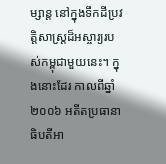ម្សាន្ដ នៅក្នុងទឹកដីប្រវត្តិសាស្ត្រដ៏អស្ចារ្យរបស់កម្ពុជាមួយនេះ។ ក្នុងនោះដែរ កាលពីឆ្នាំ ២០០៦ អតីតប្រធានាធិបតីអា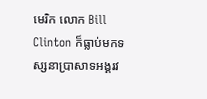មេរិក លោក Bill Clinton ក៏ធ្លាប់មកទស្សនាប្រាសាទអង្គរវ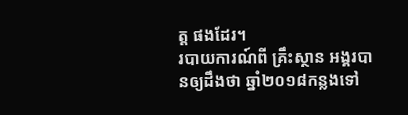ត្ត ផងដែរ។
របាយការណ៍ពី គ្រឹះស្ថាន អង្គរបានឲ្យដឹងថា ឆ្នាំ២០១៨កន្លងទៅ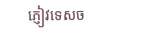ភ្ញៀវទេសច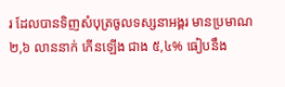រ ដែលបានទិញសំបុត្រចូលទស្សនាអង្គរ មានប្រមាណ ២,៦ លាននាក់ កើនឡើង ជាង ៥,៤% ធៀបនឹង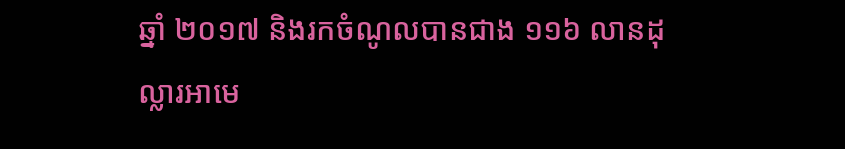ឆ្នាំ ២០១៧ និងរកចំណូលបានជាង ១១៦ លានដុល្លារអាមេ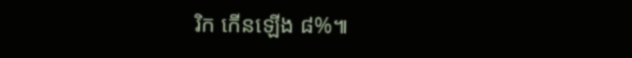រិក កើនឡើង ៨%៕